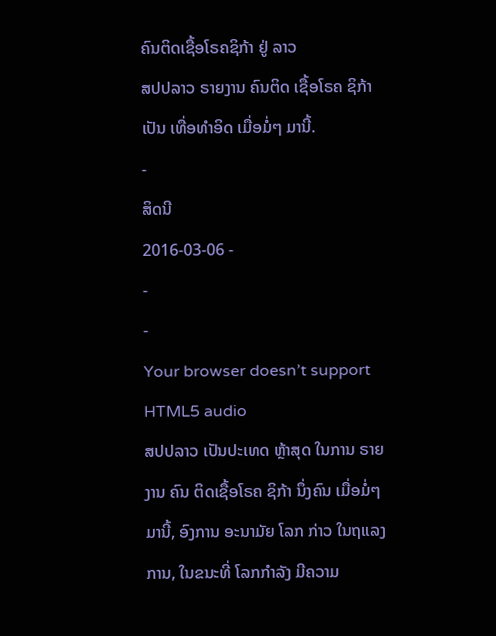ຄົນຕິດເຊື້ອໂຣຄຊິກ້າ ຢູ່ ລາວ
ສປປລາວ ຣາຍງານ ຄົນຕິດ ເຊື້ອໂຣຄ ຊິກ້າ ເປັນ ເທື່ອທຳອິດ ເມື່ອມໍ່ໆ ມານີ້.
-
ສິດນີ
2016-03-06 -
-
-
Your browser doesn’t support HTML5 audio
ສປປລາວ ເປັນປະເທດ ຫຼ້າສຸດ ໃນການ ຣາຍງານ ຄົນ ຕິດເຊື້ອໂຣຄ ຊິກ້າ ນຶ່ງຄົນ ເມື່ອມໍ່ໆ ມານີ້, ອົງການ ອະນາມັຍ ໂລກ ກ່າວ ໃນຖແລງການ, ໃນຂນະທີ່ ໂລກກຳລັງ ມີຄວາມ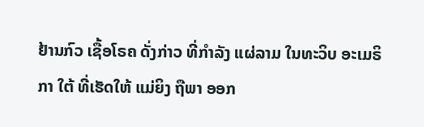ຢ້ານກົວ ເຊື້ອໂຣຄ ດັ່ງກ່າວ ທີ່ກຳລັງ ແຜ່ລາມ ໃນທະວິບ ອະເມຣິກາ ໃຕ້ ທີ່ເຮັດໃຫ້ ແມ່ຍິງ ຖືພາ ອອກ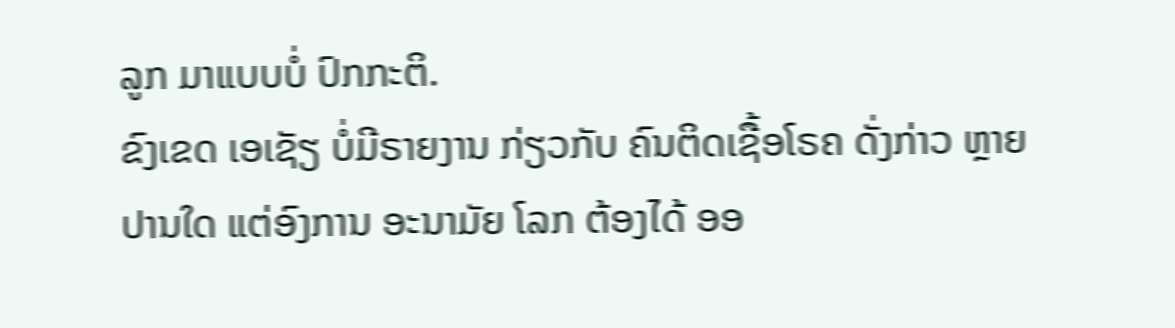ລູກ ມາແບບບໍ່ ປົກກະຕິ.
ຂົງເຂດ ເອເຊັຽ ບໍ່ມີຣາຍງານ ກ່ຽວກັບ ຄົນຕິດເຊື້ອໂຣຄ ດັ່ງກ່າວ ຫຼາຍປານໃດ ແຕ່ອົງການ ອະນາມັຍ ໂລກ ຕ້ອງໄດ້ ອອ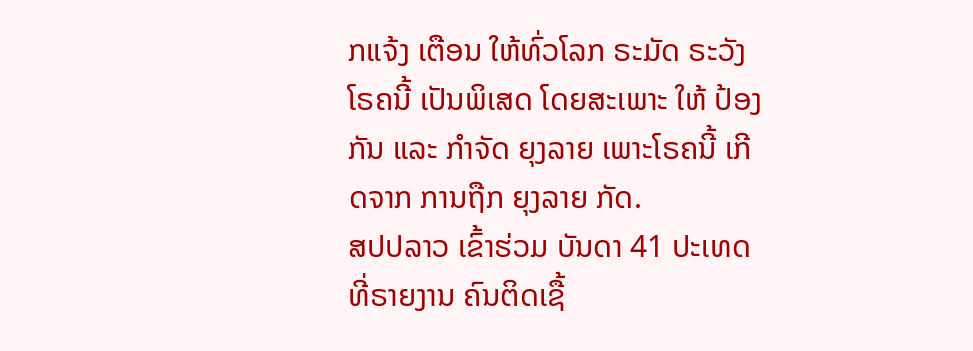ກແຈ້ງ ເຕືອນ ໃຫ້ທົ່ວໂລກ ຣະມັດ ຣະວັງ ໂຣຄນີ້ ເປັນພິເສດ ໂດຍສະເພາະ ໃຫ້ ປ້ອງກັນ ແລະ ກຳຈັດ ຍຸງລາຍ ເພາະໂຣຄນີ້ ເກີດຈາກ ການຖືກ ຍຸງລາຍ ກັດ.
ສປປລາວ ເຂົ້າຮ່ວມ ບັນດາ 41 ປະເທດ ທີ່ຣາຍງານ ຄົນຕິດເຊື້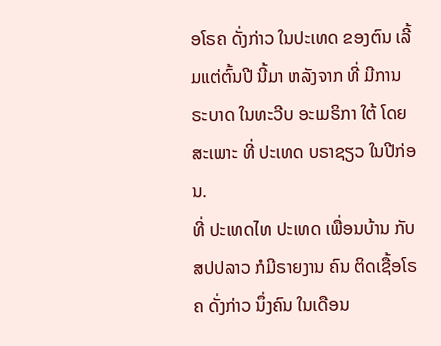ອໂຣຄ ດັ່ງກ່າວ ໃນປະເທດ ຂອງຕົນ ເລີ້ມແຕ່ຕົ້ນປີ ນີ້ມາ ຫລັງຈາກ ທີ່ ມີການຣະບາດ ໃນທະວີບ ອະເມຣິກາ ໃຕ້ ໂດຍສະເພາະ ທີ່ ປະເທດ ບຣາຊຽວ ໃນປີກ່ອນ.
ທີ່ ປະເທດໄທ ປະເທດ ເພື່ອນບ້ານ ກັບ ສປປລາວ ກໍມີຣາຍງານ ຄົນ ຕິດເຊື້ອໂຣຄ ດັ່ງກ່າວ ນຶ່ງຄົນ ໃນເດືອນ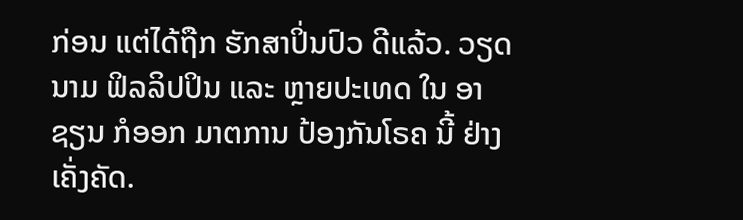ກ່ອນ ແຕ່ໄດ້ຖືກ ຮັກສາປິ່ນປົວ ດີແລ້ວ. ວຽດນາມ ຟິລລິປປິນ ແລະ ຫຼາຍປະເທດ ໃນ ອາຊຽນ ກໍອອກ ມາຕການ ປ້ອງກັນໂຣຄ ນີ້ ຢ່າງ ເຄັ່ງຄັດ.